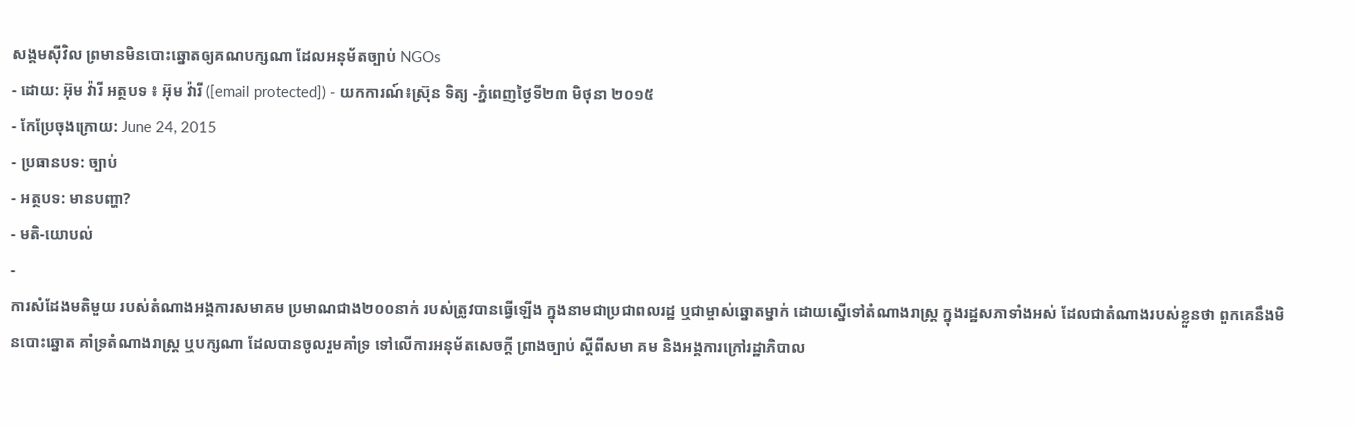សង្គមស៊ីវិល ព្រមានមិនបោះឆ្នោតឲ្យគណបក្សណា ដែលអនុម័តច្បាប់ NGOs
- ដោយ: អ៊ុម វ៉ារី អត្ថបទ ៖ អ៊ុម វ៉ារី ([email protected]) - យកការណ៍៖ស្រ៊ុន ទិត្យ -ភ្នំពេញថ្ងៃទី២៣ មិថុនា ២០១៥
- កែប្រែចុងក្រោយ: June 24, 2015
- ប្រធានបទ: ច្បាប់
- អត្ថបទ: មានបញ្ហា?
- មតិ-យោបល់
-
ការសំដែងមតិមួយ របស់តំណាងអង្គការសមាគម ប្រមាណជាង២០០នាក់ របស់ត្រូវបានធ្វើឡើង ក្នុងនាមជាប្រជាពលរដ្ឋ ឬជាម្ចាស់ឆ្នោតម្នាក់ ដោយស្នើទៅតំណាងរាស្រ្ត ក្នុងរដ្ឋសភាទាំងអស់ ដែលជាតំណាងរបស់ខ្លួនថា ពួកគេនឹងមិនបោះឆ្នោត គាំទ្រតំណាងរាស្រ្ត ឬបក្សណា ដែលបានចូលរួមគាំទ្រ ទៅលើការអនុម័តសេចក្តី ព្រាងច្បាប់ ស្តីពីសមា គម និងអង្គការក្រៅរដ្ឋាភិបាល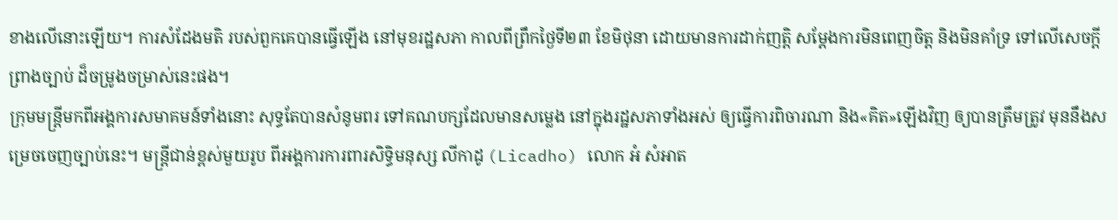ខាងលើនោះឡើយ។ ការសំដែងមតិ របស់ពួកគេបានធ្វើឡើង នៅមុខរដ្ឋសភា កាលពីព្រឹកថ្ងៃទី២៣ ខែមិថុនា ដោយមានការដាក់ញត្តិ សម្តែងការមិនពេញចិត្ត និងមិនគាំទ្រ ទៅលើសេចក្តីព្រាងច្បាប់ ដ៏ចម្រូងចម្រាស់នេះផង។
ក្រុមមន្ត្រីមកពីអង្គការសមាគមន៍ទាំងនោះ សុទ្ធតែបានសំនូមពរ ទៅគណបក្សដែលមានសម្លេង នៅក្នុងរដ្ឋសភាទាំងអស់ ឲ្យធ្វើការពិចារណា និង«គិត»ឡើងវិញ ឲ្យបានត្រឹមត្រូវ មុននឹងសម្រេចចេញច្បាប់នេះ។ មន្ត្រីជាន់ខ្ពស់មួយរូប ពីអង្គការការពារសិទ្ធិមនុស្ស លីកាដូ (Licadho) លោក អំ សំអាត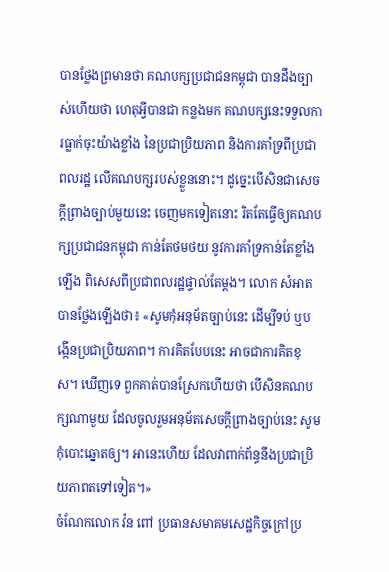បានថ្លែងព្រមានថា គណបក្សប្រជាជនកម្ពុជា បានដឹងច្បាស់ហើយថា ហេតុអ្វីបានជា កន្លងមក គណបក្សនេះទទួលការធ្លាក់ចុះយ៉ាងខ្លាំង នៃប្រជាប្រិយភាព និងការគាំទ្រពីប្រជាពលរដ្ឋ លើគណបក្សរបស់ខ្លួននោះ។ ដូច្នេះបើសិនជាសេចក្តីព្រាងច្បាប់មួយនេះ ចេញមកទៀតនោះ រិតតែធ្វើឲ្យគណបក្សប្រជាជនកម្ពុជា កាន់តែថមថយ នូវការគាំទ្រកាន់តែខ្លាំងឡើង ពិសេសពីប្រជាពលរដ្ឋផ្ទាល់តែម្តង។ លោក សំអាត បានថ្លែងឡើងថា៖ «សូមកុំអនុម័តច្បាប់នេះ ដើម្បីទប់ ឬបង្កើនប្រជាប្រិយភាព។ ការគិតបែបនេះ អាចជាការគិតខុស។ ឃើញទេ ពួកគាត់បានស្រែកហើយថា បើសិនគណបក្សណាមួយ ដែលចូលរួមអនុម័តសេចក្តីព្រាងច្បាប់នេះ សូមកុំបោះឆ្នោតឲ្យ។ អានេះហើយ ដែលវាពាក់ព័ន្ធនឹងប្រជាប្រិយភាពតទៅទៀត។»
ចំណែកលោក វ៉ន ពៅ ប្រធានសមាគមសេដ្ឋកិច្ចក្រៅប្រ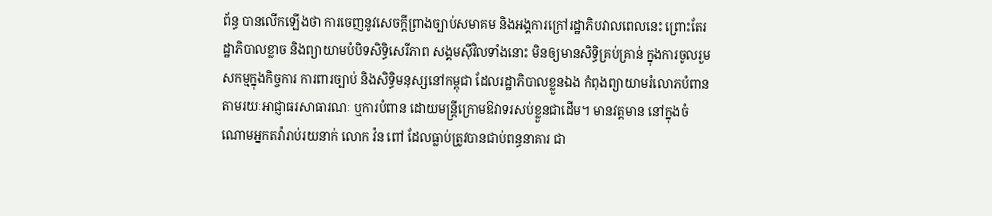ព័ន្ធ បានលើកឡើងថា ការចេញនូវសេចក្តីព្រាងច្បាប់សមាគម និងអង្គការក្រៅរដ្ឋាភិបវាលពេលនេះ ព្រោះតែរដ្ឋាភិបាលខ្លាច និងព្យាយាមបំបិទសិទ្ធិសេរីភាព សង្គមស៊ីវិលទាំងនោះ មិនឲ្យមានសិទ្ធិគ្រប់គ្រាន់ ក្នុងការចូលរួមសកម្មក្នុងកិច្ចការ ការពារច្បាប់ និងសិទ្ធិមនុស្សនៅកម្ពុជា ដែលរដ្ឋាភិបាលខ្លួនឯង កំពុងព្យាយាមរំលោភបំពាន តាមរយៈអាជ្ញាធរសាធារណៈ ឬការបំពាន ដោយមន្រ្តីក្រោមឱវាទរសប់ខ្លួនជាដើម។ មានវត្តមាន នៅក្នុងចំណោមអ្នកតវ៉ារាប់រយនាក់ លោក វ៉ន ពៅ ដែលធ្លាប់ត្រូវបានជាប់ពន្ធនាគារ ជា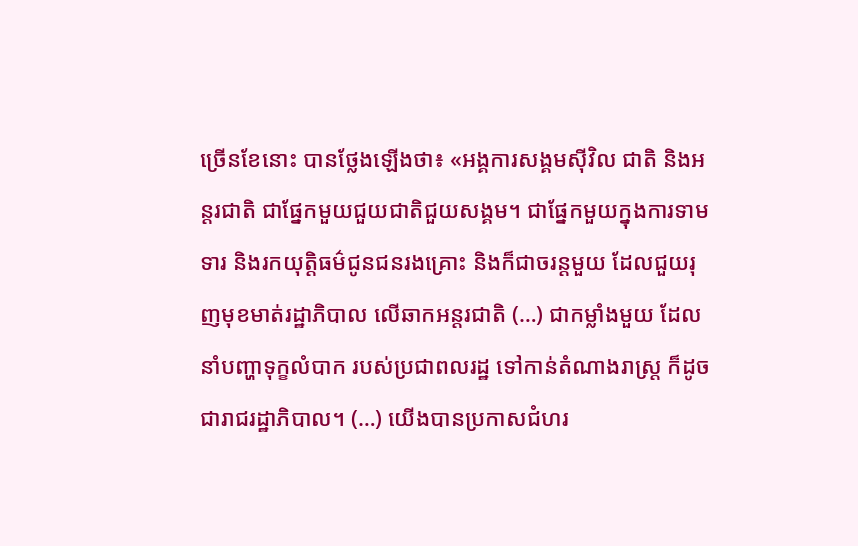ច្រើនខែនោះ បានថ្លែងឡើងថា៖ «អង្គការសង្គមស៊ីវិល ជាតិ និងអន្តរជាតិ ជាផ្នែកមួយជួយជាតិជួយសង្គម។ ជាផ្នែកមួយក្នុងការទាមទារ និងរកយុត្តិធម៌ជូនជនរងគ្រោះ និងក៏ជាចរន្តមួយ ដែលជួយរុញមុខមាត់រដ្ឋាភិបាល លើឆាកអន្តរជាតិ (…) ជាកម្លាំងមួយ ដែលនាំបញ្ហាទុក្ខលំបាក របស់ប្រជាពលរដ្ឋ ទៅកាន់តំណាងរាស្រ្ត ក៏ដូចជារាជរដ្ឋាភិបាល។ (…) យើងបានប្រកាសជំហរ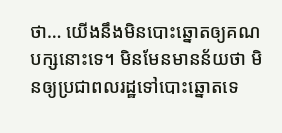ថា… យើងនឹងមិនបោះឆ្នោតឲ្យគណបក្សនោះទេ។ មិនមែនមានន័យថា មិនឲ្យប្រជាពលរដ្ឋទៅបោះឆ្នោតទេ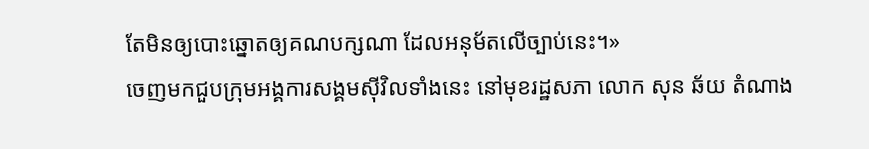តែមិនឲ្យបោះឆ្នោតឲ្យគណបក្សណា ដែលអនុម័តលើច្បាប់នេះ។»
ចេញមកជួបក្រុមអង្គការសង្គមស៊ីវិលទាំងនេះ នៅមុខរដ្ឋសភា លោក សុន ឆ័យ តំណាង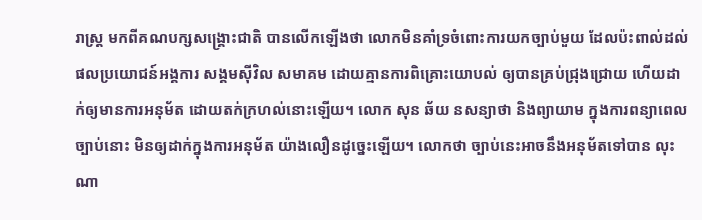រាស្រ្ត មកពីគណបក្សសង្គ្រោះជាតិ បានលើកឡើងថា លោកមិនគាំទ្រចំពោះការយកច្បាប់មួយ ដែលប៉ះពាល់ដល់ផលប្រយោជន៍អង្គការ សង្គមស៊ីវិល សមាគម ដោយគ្មានការពិគ្រោះយោបល់ ឲ្យបានគ្រប់ជ្រុងជ្រោយ ហើយដាក់ឲ្យមានការអនុម័ត ដោយតក់ក្រហល់នោះឡើយ។ លោក សុន ឆ័យ នសន្យាថា និងព្យាយាម ក្នុងការពន្យាពេលច្បាប់នោះ មិនឲ្យដាក់ក្នុងការអនុម័ត យ៉ាងលឿនដូច្នេះឡើយ។ លោកថា ច្បាប់នេះអាចនឹងអនុម័តទៅបាន លុះណា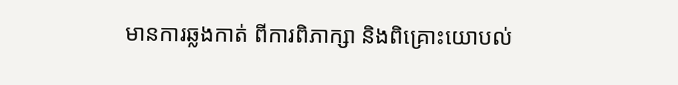មានការឆ្លងកាត់ ពីការពិភាក្សា និងពិគ្រោះយោបល់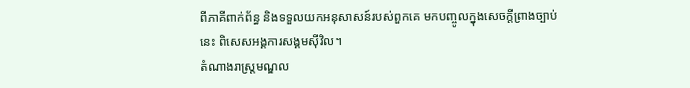ពីភាគីពាក់ព័ន្ធ និងទទួលយកអនុសាសន៍របស់ពួកគេ មកបញ្ចូលក្នុងសេចក្តីព្រាងច្បាប់នេះ ពិសេសអង្គការសង្គមស៊ីវិល។
តំណាងរាស្ត្រមណ្ឌល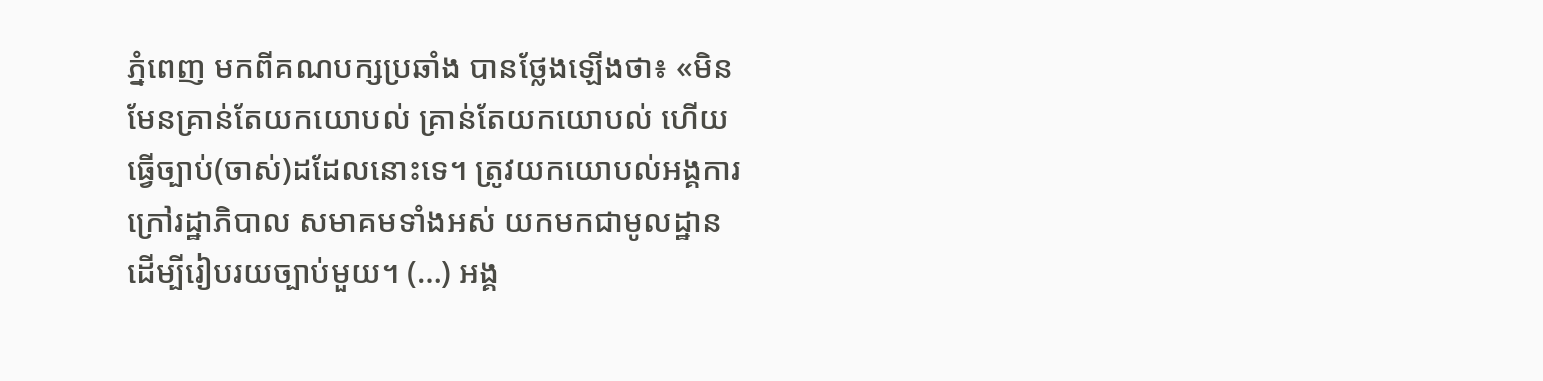ភ្នំពេញ មកពីគណបក្សប្រឆាំង បានថ្លែងឡើងថា៖ «មិនមែនគ្រាន់តែយកយោបល់ គ្រាន់តែយកយោបល់ ហើយធ្វើច្បាប់(ចាស់)ដដែលនោះទេ។ ត្រូវយកយោបល់អង្គការក្រៅរដ្ឋាភិបាល សមាគមទាំងអស់ យកមកជាមូលដ្ឋាន ដើម្បីរៀបរយច្បាប់មួយ។ (…) អង្គ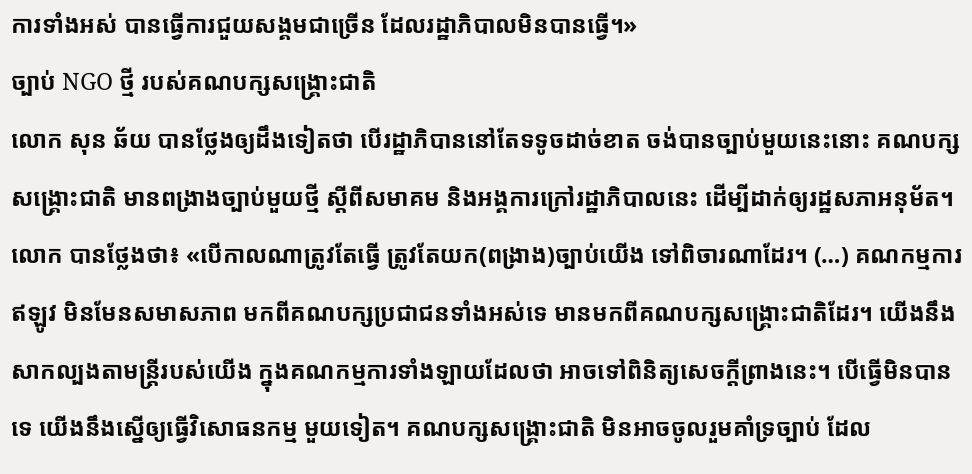ការទាំងអស់ បានធ្វើការជួយសង្គមជាច្រើន ដែលរដ្ឋាភិបាលមិនបានធ្វើ។»
ច្បាប់ NGO ថ្មី របស់គណបក្សសង្គ្រោះជាតិ
លោក សុន ឆ័យ បានថ្លែងឲ្យដឹងទៀតថា បើរដ្ឋាភិបាននៅតែទទូចដាច់ខាត ចង់បានច្បាប់មួយនេះនោះ គណបក្សសង្គ្រោះជាតិ មានពង្រាងច្បាប់មួយថ្មី ស្តីពីសមាគម និងអង្គការក្រៅរដ្ឋាភិបាលនេះ ដើម្បីដាក់ឲ្យរដ្ឋសភាអនុម័ត។ លោក បានថ្លែងថា៖ «បើកាលណាត្រូវតែធ្វើ ត្រូវតែយក(ពង្រាង)ច្បាប់យើង ទៅពិចារណាដែរ។ (…) គណកម្មការឥឡូវ មិនមែនសមាសភាព មកពីគណបក្សប្រជាជនទាំងអស់ទេ មានមកពីគណបក្សសង្គ្រោះជាតិដែរ។ យើងនឹងសាកល្បងតាមន្រ្តីរបស់យើង ក្នុងគណកម្មការទាំងឡាយដែលថា អាចទៅពិនិត្យសេចក្តីព្រាងនេះ។ បើធ្វើមិនបានទេ យើងនឹងស្នើឲ្យធ្វើវិសោធនកម្ម មួយទៀត។ គណបក្សសង្គ្រោះជាតិ មិនអាចចូលរួមគាំទ្រច្បាប់ ដែល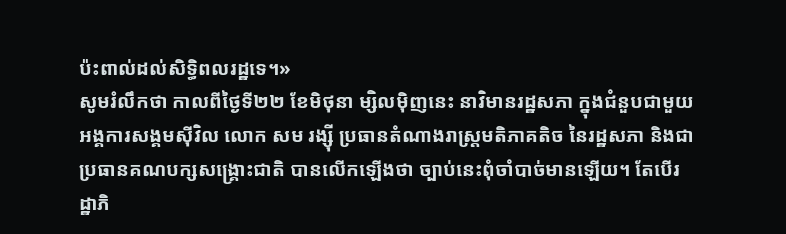ប៉ះពាល់ដល់សិទ្ធិពលរដ្ឋទេ។»
សូមរំលឹកថា កាលពីថ្ងៃទី២២ ខែមិថុនា ម្សិលម៉ិញនេះ នាវិមានរដ្ឋសភា ក្នុងជំនួបជាមួយអង្គការសង្គមស៊ីវិល លោក សម រង្ស៊ី ប្រធានតំណាងរាស្រ្តមតិភាគតិច នៃរដ្ឋសភា និងជាប្រធានគណបក្សសង្គ្រោះជាតិ បានលើកឡើងថា ច្បាប់នេះពុំចាំបាច់មានឡើយ។ តែបើរដ្ឋាភិ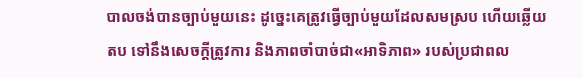បាលចង់បានច្បាប់មួយនេះ ដូច្នេះគេត្រូវធ្វើច្បាប់មួយដែលសមស្រប ហើយឆ្លើយតប ទៅនឹងសេចក្តីត្រូវការ និងភាពចាំបាច់ជា«អាទិភាព» របស់ប្រជាពល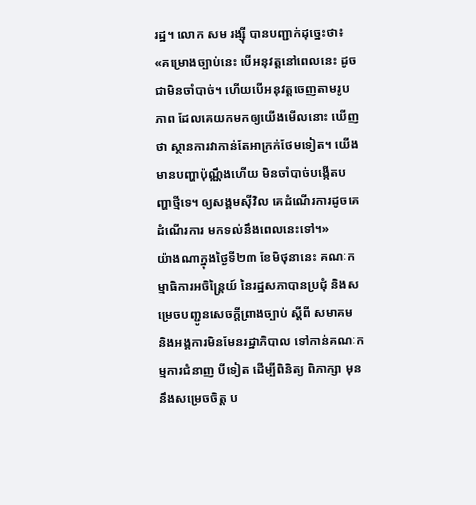រដ្ឋ។ លោក សម រង្ស៊ី បានបញ្ជាក់ដុច្នេះថា៖ «គម្រោងច្បាប់នេះ បើអនុវត្តនៅពេលនេះ ដូចជាមិនចាំបាច់។ ហើយបើអនុវត្តចេញតាមរូបភាព ដែលគេយកមកឲ្យយើងមើលនោះ ឃើញថា ស្ថានការវាកាន់តែអាក្រក់ថែមទៀត។ យើងមានបញ្ហាប៉ុណ្ណឹងហើយ មិនចាំបាច់បង្កើតបញ្ហាថ្មីទេ។ ឲ្យសង្គមស៊ីវិល គេដំណើរការដូចគេដំណើរការ មកទល់នឹងពេលនេះទៅ។»
យ៉ាងណាក្នុងថ្ងៃទី២៣ ខែមិថុនានេះ គណៈកម្មាធិការអចិន្ត្រៃយ៍ នៃរដ្ឋសភាបានប្រជុំ និងសម្រេចបញ្ជូនសេចក្តីព្រាងច្បាប់ ស្តីពី សមាគម និងអង្គការមិនមែនរដ្ឋាភិបាល ទៅកាន់គណៈកម្មការជំនាញ បីទៀត ដើម្បីពិនិត្យ ពិភាក្សា មុននឹងសម្រេចចិត្ត ប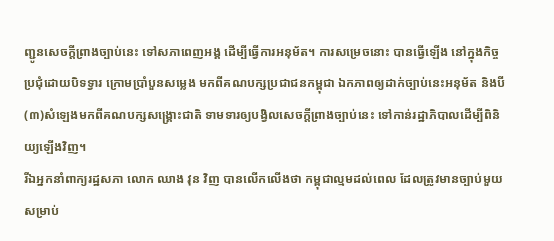ញ្ជូនសេចក្តីព្រាងច្បាប់នេះ ទៅសភាពេញអង្គ ដើម្បីធ្វើការអនុម័ត។ ការសម្រេចនោះ បានធ្វើឡើង នៅក្នុងកិច្ចប្រជុំដោយបិទទ្វារ ក្រោមប្រាំបួនសម្លេង មកពីគណបក្សប្រជាជនកម្ពុជា ឯកភាពឲ្យដាក់ច្បាប់នេះអនុម័ត និងបី(៣)សំឡេងមកពីគណបក្សសង្គ្រោះជាតិ ទាមទារឲ្យបង្វិលសេចក្តីព្រាងច្បាប់នេះ ទៅកាន់រដ្ឋាភិបាលដើម្បីពិនិយ្យឡើងវិញ។
រីឯអ្នកនាំពាក្យរដ្ឋសភា លោក ឈាង វុន វិញ បានលើកលើងថា កម្ពុជាល្មមដល់ពេល ដែលត្រូវមានច្បាប់មួយ សម្រាប់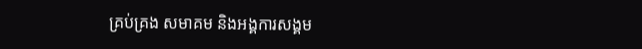គ្រប់គ្រង សមាគម និងអង្គការសង្គម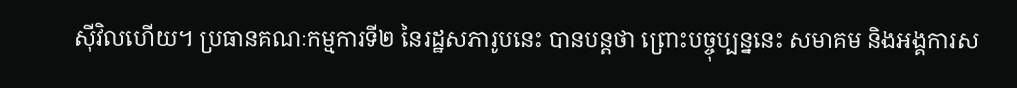ស៊ីវិលហើយ។ ប្រធានគណៈកម្មការទី២ នៃរដ្ឋសភារូបនេះ បានបន្តថា ព្រោះបច្ចុប្បន្ននេះ សមាគម និងអង្គការស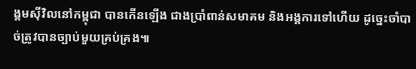ង្គមស៊ីវិលនៅកម្ពុជា បានកើនឡើង ជាងប្រាំពាន់សមាគម និងអង្គការទៅហើយ ដូច្នេះចាំបាច់ត្រូវបានច្បាប់មួយគ្រប់គ្រង៕